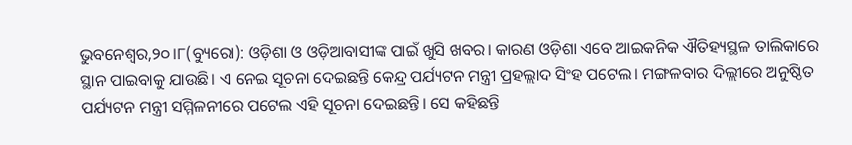ଭୁବନେଶ୍ୱର,୨୦।୮(ବ୍ୟୁରୋ): ଓଡ଼ିଶା ଓ ଓଡ଼ିଆବାସୀଙ୍କ ପାଇଁ ଖୁସି ଖବର। କାରଣ ଓଡ଼ିଶା ଏବେ ଆଇକନିକ ଐତିହ୍ୟସ୍ଥଳ ତାଲିକାରେ ସ୍ଥାନ ପାଇବାକୁ ଯାଉଛି। ଏ ନେଇ ସୂଚନା ଦେଇଛନ୍ତି କେନ୍ଦ୍ର ପର୍ଯ୍ୟଟନ ମନ୍ତ୍ରୀ ପ୍ରହଲ୍ଲାଦ ସିଂହ ପଟେଲ। ମଙ୍ଗଳବାର ଦିଲ୍ଲୀରେ ଅନୁଷ୍ଠିତ ପର୍ଯ୍ୟଟନ ମନ୍ତ୍ରୀ ସମ୍ମିଳନୀରେ ପଟେଲ ଏହି ସୂଚନା ଦେଇଛନ୍ତି। ସେ କହିଛନ୍ତି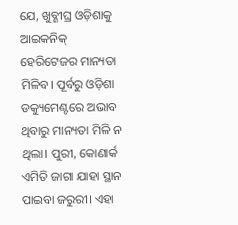ଯେ, ଖୁବ୍ଶୀଘ୍ର ଓଡ଼ିଶାକୁ ଆଇକନିକ୍ ହେରିଟେଜର ମାନ୍ୟତା ମିଳିବ। ପୂର୍ବରୁ ଓଡ଼ିଶା ଡକ୍ୟୁମେଣ୍ଟରେ ଅଭାବ ଥିବାରୁ ମାନ୍ୟତା ମିଳି ନ ଥିଲା। ପୁରୀ, କୋଣାର୍କ ଏମିତି ଜାଗା ଯାହା ସ୍ଥାନ ପାଇବା ଜରୁରୀ। ଏହା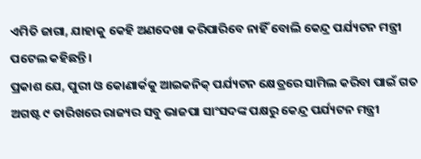ଏମିତି ଜାଗା, ଯାହାକୁ କେହି ଅଣଦେଖା କରିପାରିବେ ନାହିଁ ବୋଲି କେନ୍ଦ୍ର ପର୍ଯ୍ୟଟନ ମନ୍ତ୍ରୀ ପଟେଲ କହିଛନ୍ତି।
ପ୍ରକାଶ ଯେ, ପୁରୀ ଓ କୋଣାର୍କକୁ ଆଇକନିକ୍ ପର୍ଯ୍ୟଟନ କ୍ଷେତ୍ରରେ ସାମିଲ କରିବା ପାଇଁ ଗତ ଅଗଷ୍ଟ ୯ ତାରିଖରେ ରାଜ୍ୟର ସବୁ ଭାଜପା ସାଂସଦଙ୍କ ପକ୍ଷରୁ କେନ୍ଦ୍ର ପର୍ଯ୍ୟଟନ ମନ୍ତ୍ରୀ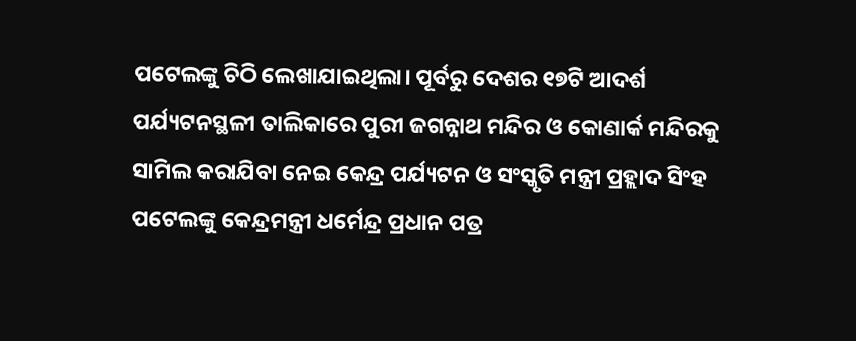ପଟେଲଙ୍କୁ ଚିଠି ଲେଖାଯାଇଥିଲା। ପୂର୍ବରୁ ଦେଶର ୧୭ଟି ଆଦର୍ଶ ପର୍ଯ୍ୟଟନସ୍ଥଳୀ ତାଲିକାରେ ପୁରୀ ଜଗନ୍ନାଥ ମନ୍ଦିର ଓ କୋଣାର୍କ ମନ୍ଦିରକୁ ସାମିଲ କରାଯିବା ନେଇ କେନ୍ଦ୍ର ପର୍ଯ୍ୟଟନ ଓ ସଂସ୍କୃତି ମନ୍ତ୍ରୀ ପ୍ରହ୍ଲାଦ ସିଂହ ପଟେଲଙ୍କୁ କେନ୍ଦ୍ରମନ୍ତ୍ରୀ ଧର୍ମେନ୍ଦ୍ର ପ୍ରଧାନ ପତ୍ର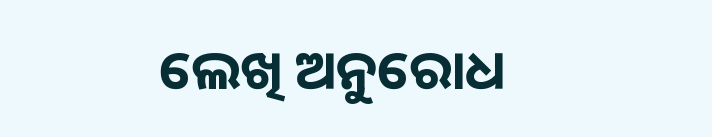ଲେଖି ଅନୁରୋଧ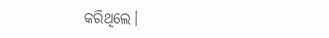କରିଥିଲେ।